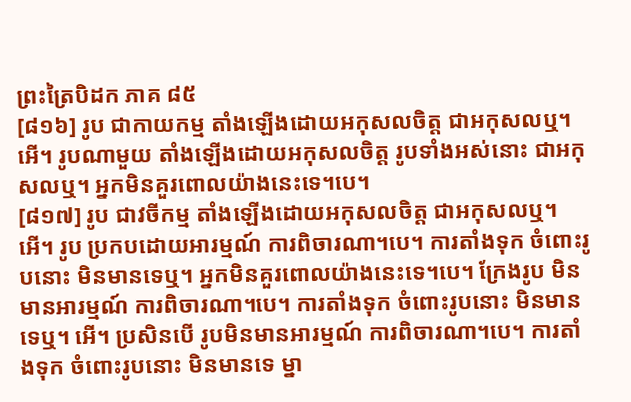ព្រះត្រៃបិដក ភាគ ៨៥
[៨១៦] រូប ជាកាយកម្ម តាំងឡើងដោយអកុសលចិត្ត ជាអកុសលឬ។ អើ។ រូបណាមួយ តាំងឡើងដោយអកុសលចិត្ត រូបទាំងអស់នោះ ជាអកុសលឬ។ អ្នកមិនគួរពោលយ៉ាងនេះទេ។បេ។
[៨១៧] រូប ជាវចីកម្ម តាំងឡើងដោយអកុសលចិត្ត ជាអកុសលឬ។ អើ។ រូប ប្រកបដោយអារម្មណ៍ ការពិចារណា។បេ។ ការតាំងទុក ចំពោះរូបនោះ មិនមានទេឬ។ អ្នកមិនគួរពោលយ៉ាងនេះទេ។បេ។ ក្រែងរូប មិនមានអារម្មណ៍ ការពិចារណា។បេ។ ការតាំងទុក ចំពោះរូបនោះ មិនមានទេឬ។ អើ។ ប្រសិនបើ រូបមិនមានអារម្មណ៍ ការពិចារណា។បេ។ ការតាំងទុក ចំពោះរូបនោះ មិនមានទេ ម្នា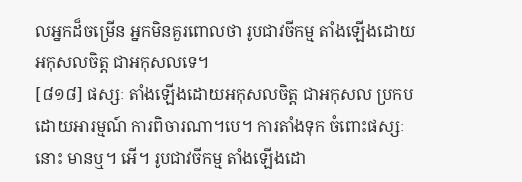លអ្នកដ៏ចម្រើន អ្នកមិនគួរពោលថា រូបជាវចីកម្ម តាំងឡើងដោយអកុសលចិត្ត ជាអកុសលទេ។
[៨១៨] ផស្សៈ តាំងឡើងដោយអកុសលចិត្ត ជាអកុសល ប្រកបដោយអារម្មណ៍ ការពិចារណា។បេ។ ការតាំងទុក ចំពោះផស្សៈនោះ មានឬ។ អើ។ រូបជាវចីកម្ម តាំងឡើងដោ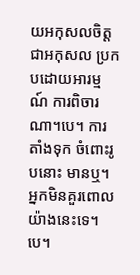យអកុសលចិត្ត ជាអកុសល ប្រកបដោយអារម្មណ៍ ការពិចារណា។បេ។ ការតាំងទុក ចំពោះរូបនោះ មានឬ។ អ្នកមិនគួរពោលយ៉ាងនេះទេ។បេ។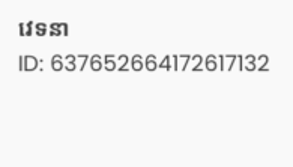វេទនា
ID: 637652664172617132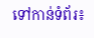ទៅកាន់ទំព័រ៖